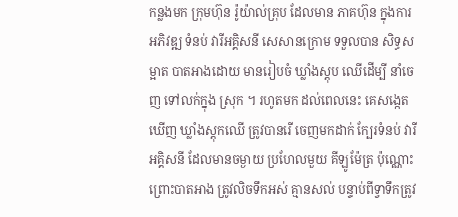កន្លងមក ក្រុមហ៊ុន រ៉ូយ៉ាល់គ្រុប ដែលមាន ភាគហ៊ុន ក្នុងការអភិវឌ្ឍ ទំនប់ វារីអគ្គិសនី សេសានក្រោម ទទួលបាន សិទ្ធសម្អាត បាតអាងដោយ មានរៀបចំ ឃ្លាំងស្ដុប ឈើដើម្បី នាំចេញ ទៅលក់ក្នុង ស្រុក ។ រហូតមក ដល់ពេលនេះ គេសង្កេតឃើញ ឃ្លាំងស្ដុកឈើ ត្រូវបានរើ ចេញមកដាក់ ក្បែរទំនប់ វារីអគ្គិសនី ដែលមានចម្ងាយ ប្រហែលមួយ គីឡូម៉ែត្រ ប៉ុណ្ណោះ ព្រោះបាតអាង ត្រូវលិចទឹកអស់ គ្មានសល់ បន្ទាប់ពីទ្វាទឹកត្រូវ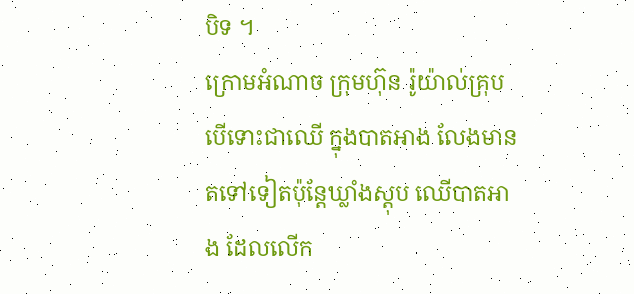បិទ ។
ក្រោមអំណាច ក្រុមហ៊ុន រ៉ូយ៉ាល់គ្រុប បើទោះជាឈើ ក្នុងបាតអាង លែងមាន តទៅទៀតប៉ុន្តែឃ្លាំងស្ដុប ឈើបាតអាង ដែលលើក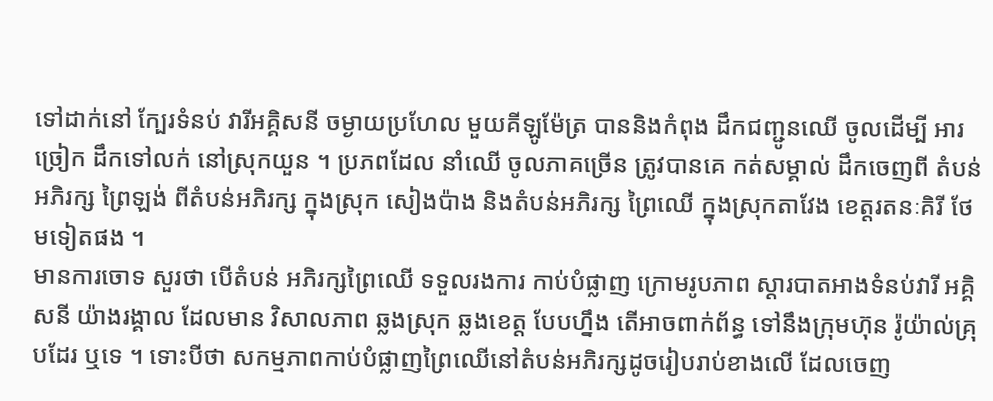ទៅដាក់នៅ ក្បែរទំនប់ វារីអគ្គិសនី ចម្ងាយប្រហែល មួយគីឡូម៉ែត្រ បាននិងកំពុង ដឹកជញ្ជូនឈើ ចូលដើម្បី អារច្រៀក ដឹកទៅលក់ នៅស្រុកយួន ។ ប្រភពដែល នាំឈើ ចូលភាគច្រើន ត្រូវបានគេ កត់សម្គាល់ ដឹកចេញពី តំបន់អភិរក្ស ព្រៃឡង់ ពីតំបន់អភិរក្ស ក្នុងស្រុក សៀងប៉ាង និងតំបន់អភិរក្ស ព្រៃឈើ ក្នុងស្រុកតាវែង ខេត្តរតនៈគិរី ថែមទៀតផង ។
មានការចោទ សួរថា បើតំបន់ អភិរក្សព្រៃឈើ ទទួលរងការ កាប់បំផ្លាញ ក្រោមរូបភាព ស្ដារបាតអាងទំនប់វារី អគ្គិសនី យ៉ាងរង្គាល ដែលមាន វិសាលភាព ឆ្លងស្រុក ឆ្លងខេត្ត បែបហ្នឹង តើអាចពាក់ព័ន្ធ ទៅនឹងក្រុមហ៊ុន រ៉ូយ៉ាល់គ្រុបដែរ ឬទេ ។ ទោះបីថា សកម្មភាពកាប់បំផ្លាញព្រៃឈើនៅតំបន់អភិរក្សដូចរៀបរាប់ខាងលើ ដែលចេញ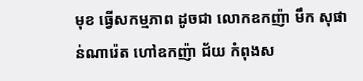មុខ ធ្វើសកម្មភាព ដូចជា លោកឧកញ៉ា មឹក សុផាន់ណារ៉េត ហៅឧកញ៉ា ជ័យ កំពុងស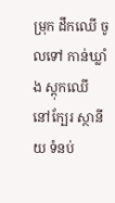ម្រុក ដឹកឈើ ចូលទៅ កាន់ឃ្លាំង ស្ដុកឈើ នៅក្បែរ ស្ថានីយ ទំនប់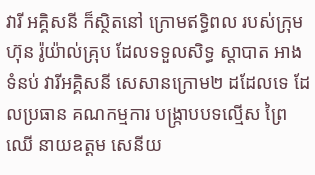វារី អគ្គិសនី ក៏ស្ថិតនៅ ក្រោមឥទ្ធិពល របស់ក្រុមហ៊ុន រ៉ូយ៉ាល់គ្រុប ដែលទទួលសិទ្ធ ស្ដាបាត អាងទំនប់ វារីអគ្គិសនី សេសានក្រោម២ ដដែលទេ ដែលប្រធាន គណកម្មការ បង្ក្រាបបទល្មើស ព្រៃឈើ នាយឧត្ដម សេនីយ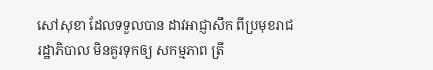សៅសុខា ដែលទទួលបាន ដាវអាជ្ញាសឹក ពីប្រមុខរាជ រដ្ឋាភិបាល មិនគួរទុកឲ្យ សកម្មភាព ត្រី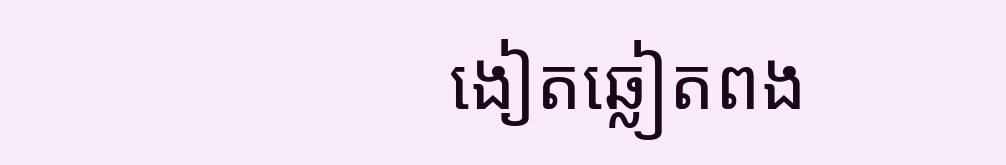ងៀតឆ្លៀតពង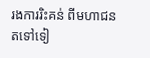រងការរិះគន់ ពីមហាជន តទៅទៀ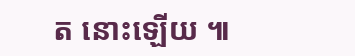ត នោះឡើយ ៕